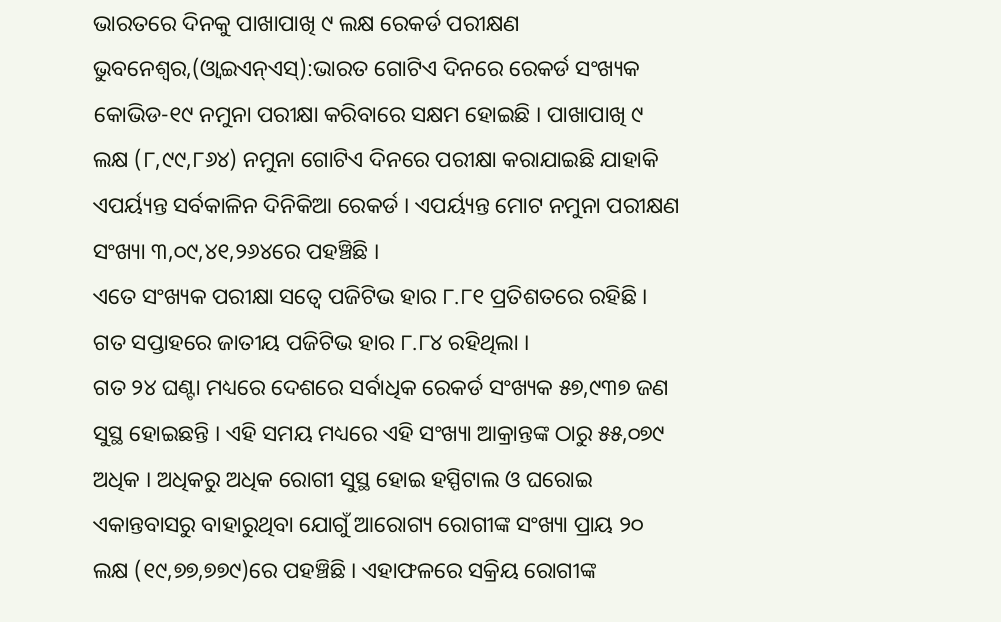ଭାରତରେ ଦିନକୁ ପାଖାପାଖି ୯ ଲକ୍ଷ ରେକର୍ଡ ପରୀକ୍ଷଣ
ଭୁବନେଶ୍ୱର,(ଓ୍ବାଇଏନ୍ଏସ୍):ଭାରତ ଗୋଟିଏ ଦିନରେ ରେକର୍ଡ ସଂଖ୍ୟକ କୋଭିଡ-୧୯ ନମୁନା ପରୀକ୍ଷା କରିବାରେ ସକ୍ଷମ ହୋଇଛି । ପାଖାପାଖି ୯ ଲକ୍ଷ (୮,୯୯,୮୬୪) ନମୁନା ଗୋଟିଏ ଦିନରେ ପରୀକ୍ଷା କରାଯାଇଛି ଯାହାକି ଏପର୍ୟ୍ୟନ୍ତ ସର୍ବକାଳିନ ଦିନିକିଆ ରେକର୍ଡ । ଏପର୍ୟ୍ୟନ୍ତ ମୋଟ ନମୁନା ପରୀକ୍ଷଣ ସଂଖ୍ୟା ୩,୦୯,୪୧,୨୬୪ରେ ପହଞ୍ଚିଛି ।
ଏତେ ସଂଖ୍ୟକ ପରୀକ୍ଷା ସତ୍ଵେ ପଜିଟିଭ ହାର ୮.୮୧ ପ୍ରତିଶତରେ ରହିଛି । ଗତ ସପ୍ତାହରେ ଜାତୀୟ ପଜିଟିଭ ହାର ୮.୮୪ ରହିଥିଲା ।
ଗତ ୨୪ ଘଣ୍ଟା ମଧ୍ୟରେ ଦେଶରେ ସର୍ବାଧିକ ରେକର୍ଡ ସଂଖ୍ୟକ ୫୭,୯୩୭ ଜଣ ସୁସ୍ଥ ହୋଇଛନ୍ତି । ଏହି ସମୟ ମଧ୍ୟରେ ଏହି ସଂଖ୍ୟା ଆକ୍ରାନ୍ତଙ୍କ ଠାରୁ ୫୫,୦୭୯ ଅଧିକ । ଅଧିକରୁ ଅଧିକ ରୋଗୀ ସୁସ୍ଥ ହୋଇ ହସ୍ପିଟାଲ ଓ ଘରୋଇ ଏକାନ୍ତବାସରୁ ବାହାରୁଥିବା ଯୋଗୁଁ ଆରୋଗ୍ୟ ରୋଗୀଙ୍କ ସଂଖ୍ୟା ପ୍ରାୟ ୨୦ ଲକ୍ଷ (୧୯,୭୭,୭୭୯)ରେ ପହଞ୍ଚିଛି । ଏହାଫଳରେ ସକ୍ରିୟ ରୋଗୀଙ୍କ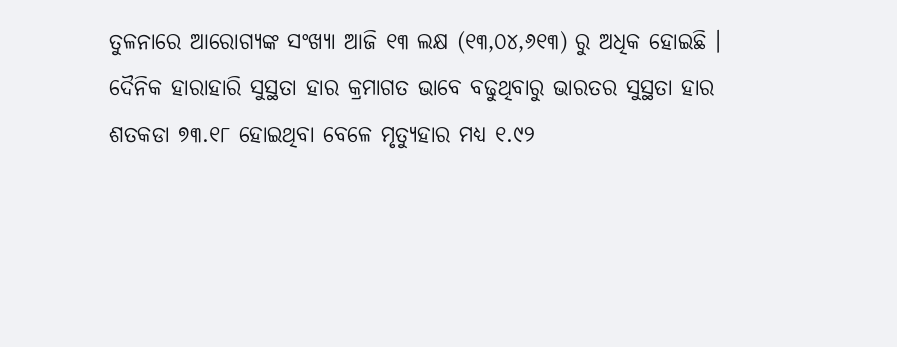ତୁଳନାରେ ଆରୋଗ୍ୟଙ୍କ ସଂଖ୍ୟା ଆଜି ୧୩ ଲକ୍ଷ (୧୩,୦୪,୬୧୩) ରୁ ଅଧିକ ହୋଇଛି ।
ଦୈନିକ ହାରାହାରି ସୁସ୍ଥତା ହାର କ୍ରମାଗତ ଭାବେ ବଢୁଥିବାରୁ ଭାରତର ସୁସ୍ଥତା ହାର ଶତକଡା ୭୩.୧୮ ହୋଇଥିବା ବେଳେ ମୃତ୍ୟୁହାର ମଧ୍ୟ ୧.୯୨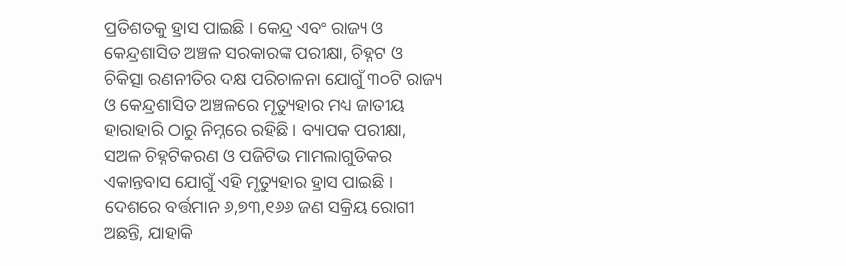ପ୍ରତିଶତକୁ ହ୍ରାସ ପାଇଛି । କେନ୍ଦ୍ର ଏବଂ ରାଜ୍ୟ ଓ କେନ୍ଦ୍ରଶାସିତ ଅଞ୍ଚଳ ସରକାରଙ୍କ ପରୀକ୍ଷା, ଚିହ୍ନଟ ଓ ଚିକିତ୍ସା ରଣନୀତିର ଦକ୍ଷ ପରିଚାଳନା ଯୋଗୁଁ ୩୦ଟି ରାଜ୍ୟ ଓ କେନ୍ଦ୍ରଶାସିତ ଅଞ୍ଚଳରେ ମୃତ୍ୟୁହାର ମଧ୍ୟ ଜାତୀୟ ହାରାହାରି ଠାରୁ ନିମ୍ନରେ ରହିଛି । ବ୍ୟାପକ ପରୀକ୍ଷା, ସଅଳ ଚିହ୍ନଟିକରଣ ଓ ପଜିଟିଭ ମାମଲାଗୁଡିକର ଏକାନ୍ତବାସ ଯୋଗୁଁ ଏହି ମୃତ୍ୟୁହାର ହ୍ରାସ ପାଇଛି । ଦେଶରେ ବର୍ତ୍ତମାନ ୬,୭୩,୧୬୬ ଜଣ ସକ୍ରିୟ ରୋଗୀ ଅଛନ୍ତି, ଯାହାକି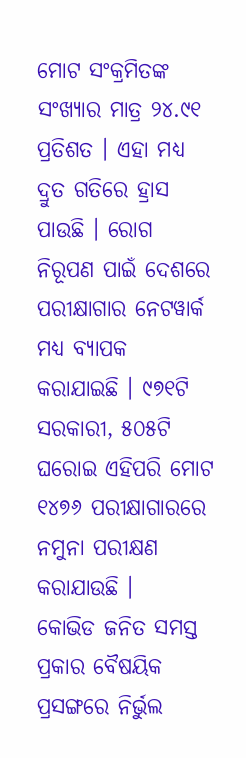ମୋଟ ସଂକ୍ରମିତଙ୍କ ସଂଖ୍ୟାର ମାତ୍ର ୨୪.୯୧ ପ୍ରତିଶତ । ଏହା ମଧ୍ୟ ଦ୍ରୁତ ଗତିରେ ହ୍ରାସ ପାଉଛି । ରୋଗ ନିରୂପଣ ପାଇଁ ଦେଶରେ ପରୀକ୍ଷାଗାର ନେଟୱାର୍କ ମଧ୍ୟ ବ୍ୟାପକ କରାଯାଇଛି । ୯୭୧ଟି ସରକାରୀ, ୫୦୫ଟି ଘରୋଇ ଏହିପରି ମୋଟ ୧୪୭୬ ପରୀକ୍ଷାଗାରରେ ନମୁନା ପରୀକ୍ଷଣ କରାଯାଉଛି ।
କୋଭିଡ ଜନିତ ସମସ୍ତ ପ୍ରକାର ବୈଷୟିକ ପ୍ରସଙ୍ଗରେ ନିର୍ଭୁଲ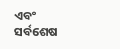ଏବଂ ସର୍ବଶେଷ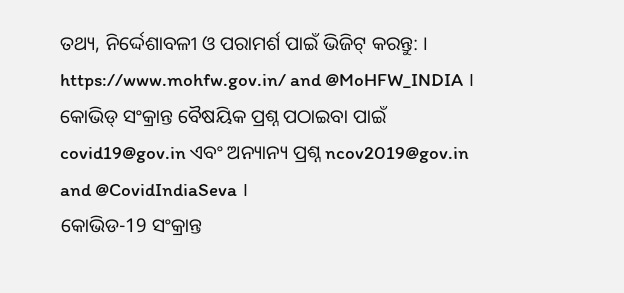ତଥ୍ୟ, ନିର୍ଦ୍ଦେଶାବଳୀ ଓ ପରାମର୍ଶ ପାଇଁ ଭିଜିଟ୍ କରନ୍ତୁ: ।
https://www.mohfw.gov.in/ and @MoHFW_INDIA ।
କୋଭିଡ୍ ସଂକ୍ରାନ୍ତ ବୈଷୟିକ ପ୍ରଶ୍ନ ପଠାଇବା ପାଇଁ covid19@gov.in ଏବଂ ଅନ୍ୟାନ୍ୟ ପ୍ରଶ୍ନ ncov2019@gov.in and @CovidIndiaSeva ।
କୋଭିଡ-19 ସଂକ୍ରାନ୍ତ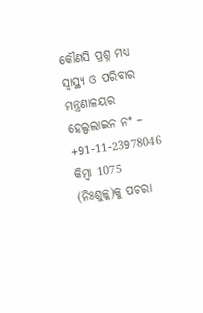କୌଣସି ପ୍ରଶ୍ନ ମଧ୍ୟ ସ୍ୱାସ୍ଥ୍ୟ ଓ ପରିବାର ମନ୍ତ୍ରଣାଳୟର ହେଲ୍ପଲାଇନ ନଂ – +91-11-23978046 କିମ୍ବା 1075 (ନିଃଶୁଳ୍କ)କୁ ପଚରା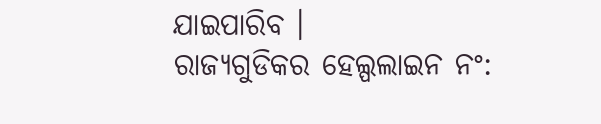ଯାଇପାରିବ ।
ରାଜ୍ୟଗୁଡିକର ହେଲ୍ପଲାଇନ ନଂ: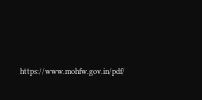https://www.mohfw.gov.in/pdf/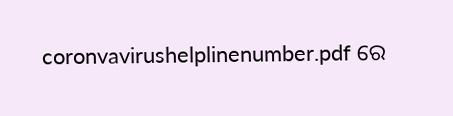coronvavirushelplinenumber.pdf ରେ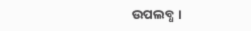ଉପଲବ୍ଧ ।